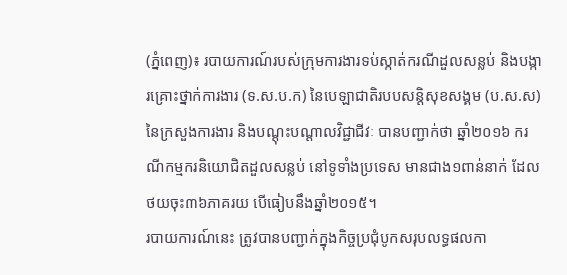(ភ្នំពេញ)៖ របាយការណ៍របស់ក្រុមការងារទប់ស្កាត់ករណីដួលសន្លប់ និងបង្ការគ្រោះថ្នាក់ការងារ (ទ.ស.ប.ក) នៃបេឡាជាតិរបបសន្តិសុខសង្គម (ប.ស.ស) នៃក្រសួងការងារ និងបណ្ដុះបណ្ដាលវិជ្ជាជីវៈ បានបញ្ជាក់ថា ឆ្នាំ២០១៦ ករណីកម្មករនិយោជិតដួលសន្លប់ នៅទូទាំងប្រទេស មានជាង១ពាន់នាក់ ដែលថយចុះ៣៦ភាគរយ បើធៀបនឹងឆ្នាំ២០១៥។
របាយការណ៍នេះ ត្រូវបានបញ្ជាក់ក្នុងកិច្ចប្រជុំបូកសរុបលទ្ធផលកា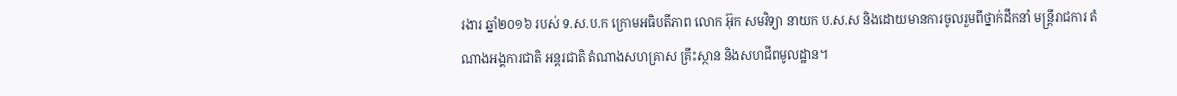រងារ ឆ្នាំ២០១៦ របស់ ទ.ស.ប.ក ក្រោមអធិបតីភាព លោក អ៊ុក សមវិទ្យា នាយក ប.ស.ស និងដោយមានការចូលរួមពីថ្នាក់ដឹកនាំ មន្ត្រីរាជការ តំណាងអង្គការជាតិ អន្តរជាតិ តំណាងសហគ្រាស គ្រឹះស្ថាន និងសហជីពមូលដ្ឋាន។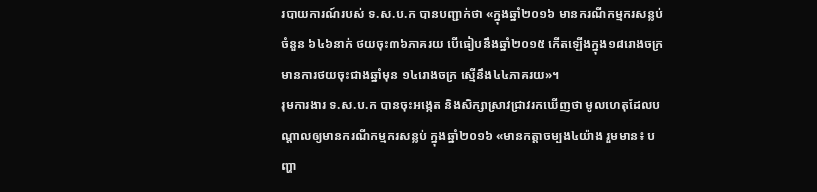របាយការណ៍របស់ ទ.ស.ប.ក បានបញ្ជាក់ថា «ក្នុងឆ្នាំ២០១៦ មានករណីកម្មករសន្លប់ចំនួន ៦៤៦នាក់ ថយចុះ៣៦ភាគរយ បើធៀបនឹងឆ្នាំ២០១៥ កើតឡើងក្នុង១៨រោងចក្រ មានការថយចុះជាងឆ្នាំមុន ១៤រោងចក្រ ស្មើនឹង៤៤ភាគរយ»។
រុមការងារ ទ.ស.ប.ក បានចុះអង្កេត និងសិក្សាស្រាវជ្រាវរកឃើញថា មូលហេតុដែលបណ្ដាលឲ្យមានករណីកម្មករសន្លប់ ក្នុងឆ្នាំ២០១៦ «មានកត្តាចម្បង៤យ៉ាង រួមមាន៖ បញ្ហា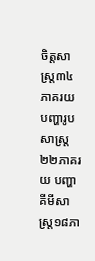ចិត្តសាស្រ្ត៣៤ភាគរយ បញ្ហារូបសាស្រ្ត២២ភាគរយ បញ្ហាគីមីសាស្រ្ត១៨ភា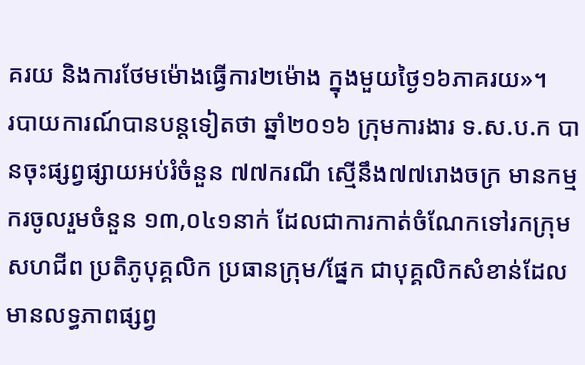គរយ និងការថែមម៉ោងធ្វើការ២ម៉ោង ក្នុងមួយថ្ងៃ១៦ភាគរយ»។
របាយការណ៍បានបន្តទៀតថា ឆ្នាំ២០១៦ ក្រុមការងារ ទ.ស.ប.ក បានចុះផ្សព្វផ្សាយអប់រំចំនួន ៧៧ករណី ស្មើនឹង៧៧រោងចក្រ មានកម្មករចូលរួមចំនួន ១៣,០៤១នាក់ ដែលជាការកាត់ចំណែកទៅរកក្រុមសហជីព ប្រតិភូបុគ្គលិក ប្រធានក្រុម/ផ្នែក ជាបុគ្គលិកសំខាន់ដែលមានលទ្ធភាពផ្សព្វ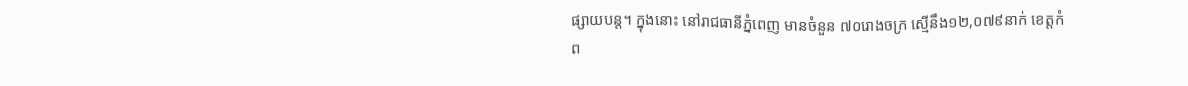ផ្សាយបន្ត។ ក្នុងនោះ នៅរាជធានីភ្នំពេញ មានចំនួន ៧០រោងចក្រ ស្មើនឹង១២,០៧៩នាក់ ខេត្តកំព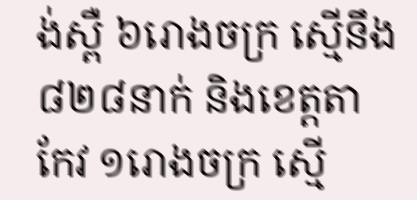ង់ស្ពឺ ៦រោងចក្រ ស្មើនឹង៨២៨នាក់ និងខេត្តតាកែវ ១រោងចក្រ ស្មើ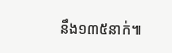នឹង១៣៥នាក់៕